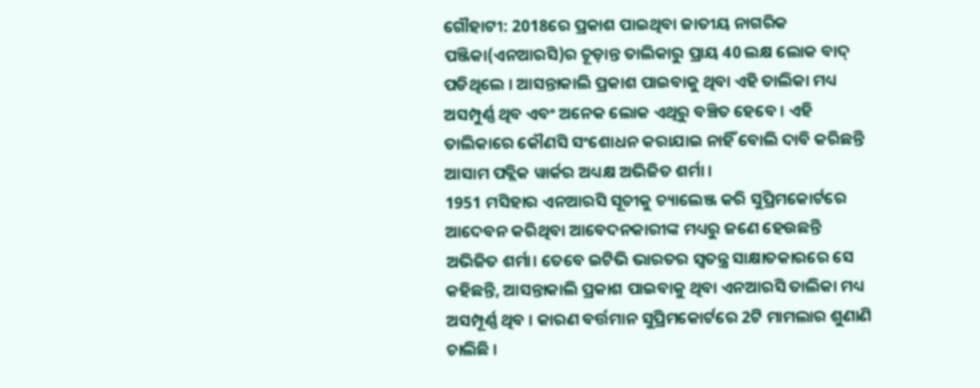ଗୌହାଟୀ: 2018ରେ ପ୍ରକାଶ ପାଇଥିବା ଜାତୀୟ ନାଗରିକ ପଞ୍ଜିକା(ଏନଆରସି)ର ଚୂଡ଼ାନ୍ତ ତାଲିକାରୁ ପ୍ରାୟ 40 ଲକ୍ଷ ଲୋକ ବାଦ୍ ପଡିଥିଲେ । ଆସନ୍ତାକାଲି ପ୍ରକାଶ ପାଇବାକୁ ଥିବା ଏହି ତାଲିକା ମଧ୍ୟ ଅସମ୍ପୁର୍ଣ୍ଣ ଥିବ ଏବଂ ଅନେକ ଲୋକ ଏଥିରୁ ବଞ୍ଚିତ ହେବେ । ଏହି ତାଲିକାରେ କୌଣସି ସଂଶୋଧନ କରାଯାଇ ନାହିଁ ବୋଲି ଦାବି କରିଛନ୍ତି ଆସାମ ପବ୍ଲିକ ୱାର୍କର ଅଧ୍ୟକ୍ଷ ଅଭିଜିତ ଶର୍ମା ।
1951 ମସିହାର ଏନଆରସି ସୂଚୀକୁ ଚ୍ୟାଲେଞ୍ଜ କରି ସୁପ୍ରିମକୋର୍ଟରେ ଆଦେବନ କରିଥିବା ଆବେଦନକାରୀଙ୍କ ମଧ୍ୟରୁ ଜଣେ ହେଉଛନ୍ତି ଅଭିଜିତ ଶର୍ମା। ତେବେ ଇଟିଭି ଭାରତର ସ୍ବତନ୍ତ୍ର ସାକ୍ଷାତକାରରେ ସେ କହିଛନ୍ତି, ଆସନ୍ତାକାଲି ପ୍ରକାଶ ପାଇବାକୁ ଥିବା ଏନଆରସି ତାଲିକା ମଧ୍ୟ ଅସମ୍ପୂର୍ଣ୍ଣ ଥିବ । କାରଣ ବର୍ତ୍ତମାନ ସୁପ୍ରିମକୋର୍ଟରେ 2ଟି ମାମଲାର ଶୁଣାଣି ଚାଲିଛି ।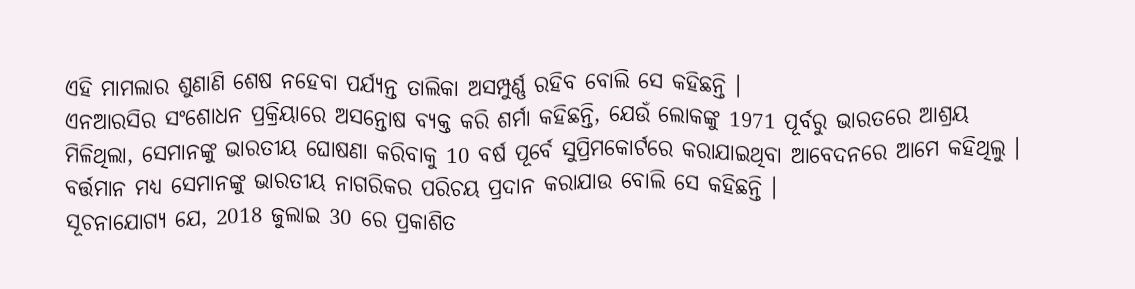ଏହି ମାମଲାର ଶୁଣାଣି ଶେଷ ନହେବା ପର୍ଯ୍ୟନ୍ତ ତାଲିକା ଅସମ୍ପୁର୍ଣ୍ଣ ରହିବ ବୋଲି ସେ କହିଛନ୍ତି ।
ଏନଆରସିର ସଂଶୋଧନ ପ୍ରକ୍ରିୟାରେ ଅସନ୍ତୋଷ ବ୍ୟକ୍ତ କରି ଶର୍ମା କହିଛନ୍ତି, ଯେଉଁ ଲୋକଙ୍କୁ 1971 ପୂର୍ବରୁ ଭାରତରେ ଆଶ୍ରୟ ମିଳିଥିଲା, ସେମାନଙ୍କୁ ଭାରତୀୟ ଘୋଷଣା କରିବାକୁ 10 ବର୍ଷ ପୂର୍ବେ ସୁପ୍ରିମକୋର୍ଟରେ କରାଯାଇଥିବା ଆବେଦନରେ ଆମେ କହିଥିଲୁ । ବର୍ତ୍ତମାନ ମଧ୍ୟ ସେମାନଙ୍କୁ ଭାରତୀୟ ନାଗରିକର ପରିଚୟ ପ୍ରଦାନ କରାଯାଉ ବୋଲି ସେ କହିଛନ୍ତି ।
ସୂଚନାଯୋଗ୍ୟ ଯେ, 2018 ଜୁଲାଇ 30 ରେ ପ୍ରକାଶିତ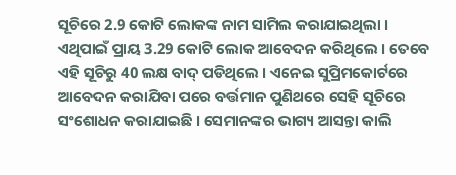ସୂଚିରେ 2.9 କୋଟି ଲୋକଙ୍କ ନାମ ସାମିଲ କରାଯାଇଥିଲା । ଏଥିପାଇଁ ପ୍ରାୟ 3.29 କୋଟି ଲୋକ ଆବେଦନ କରିଥିଲେ । ତେବେ ଏହି ସୂଚିରୁ 40 ଲକ୍ଷ ବାଦ୍ ପଡିଥିଲେ । ଏନେଇ ସୁପ୍ରିମକୋର୍ଟରେ ଆବେଦନ କରାଯିବା ପରେ ବର୍ତ୍ତମାନ ପୁଣିଥରେ ସେହି ସୂଚିରେ ସଂଶୋଧନ କରାଯାଇଛି । ସେମାନଙ୍କର ଭାଗ୍ୟ ଆସନ୍ତା କାଲି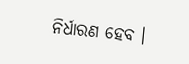ନିର୍ଧାରଣ ହେବ ।